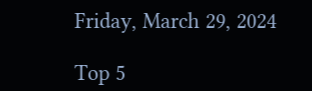Friday, March 29, 2024

Top 5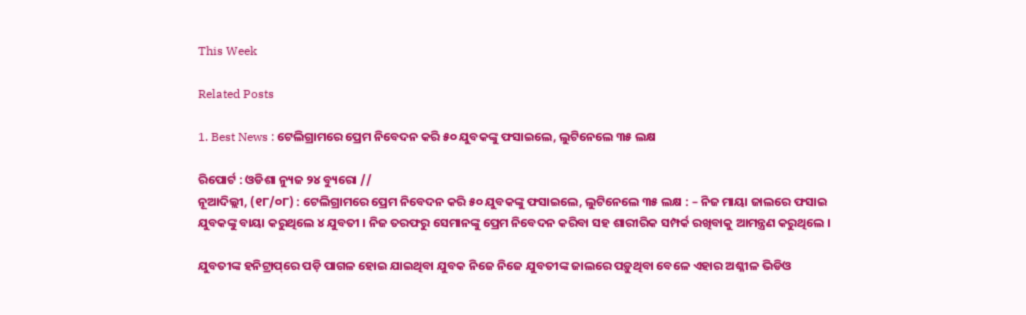This Week

Related Posts

1. Best News : ଟେଲିଗ୍ରାମରେ ପ୍ରେମ ନିବେଦନ କରି ୫୦ ଯୁବକଙ୍କୁ ଫସାଇଲେ, ଲୁଟିନେଲେ ୩୫ ଲକ୍ଷ

ରିପୋର୍ଟ : ଓଡିଶା ନ୍ୟୁଜ ୨୪ ବ୍ୟୁରୋ //
ନୂଆଦିଲ୍ଲୀ, (୧୮/୦୮) : ଟେଲିଗ୍ରାମରେ ପ୍ରେମ ନିବେଦନ କରି ୫୦ ଯୁବକଙ୍କୁ ଫସାଇଲେ, ଲୁଟିନେଲେ ୩୫ ଲକ୍ଷ : – ନିଜ ମାୟା ଜାଲରେ ଫସାଇ ଯୁବକଙ୍କୁ ବାୟା କରୁଥିଲେ ୪ ଯୁବତୀ । ନିଜ ତରଫରୁ ସେମାନଙ୍କୁ ପ୍ରେମ ନିବେଦନ କରିବା ସହ ଶାରୀରିକ ସମ୍ପର୍କ ରଖିବାକୁ ଆମନ୍ତ୍ରଣ କରୁଥିଲେ ।

ଯୁବତୀଙ୍କ ହନିଟ୍ରାପ୍‌ରେ ପଡ଼ି ପାଗଳ ହୋଇ ଯାଇଥିବା ଯୁବକ ନିଜେ ନିଜେ ଯୁବତୀଙ୍କ ଜାଲରେ ପଡ଼ୁଥିବା ବେଳେ ଏହାର ଅଶ୍ଳୀଳ ଭିଡିଓ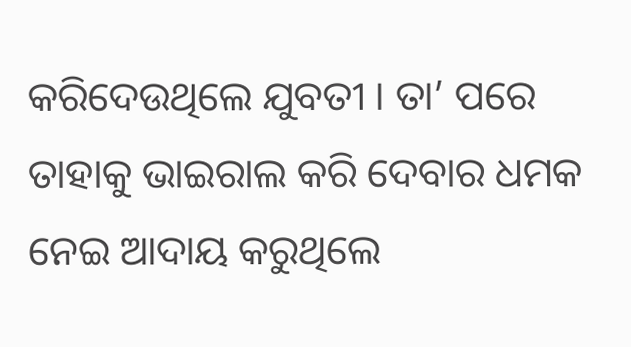କରିଦେଉଥିଲେ ଯୁବତୀ । ତା’ ପରେ ତାହାକୁ ଭାଇରାଲ କରି ଦେବାର ଧମକ ନେଇ ଆଦାୟ କରୁଥିଲେ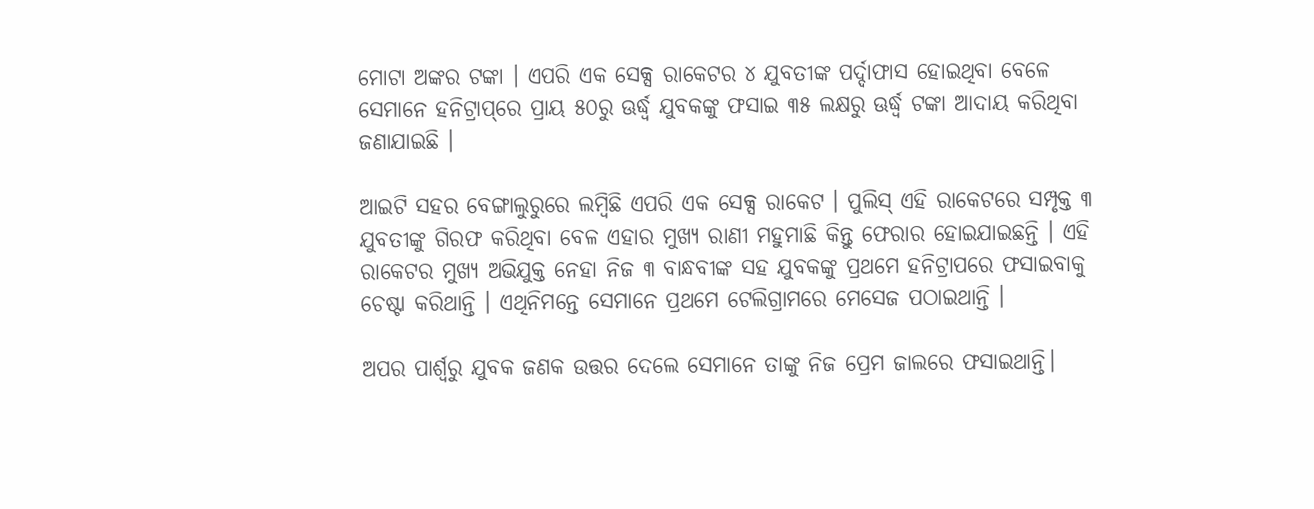ମୋଟା ଅଙ୍କର ଟଙ୍କା । ଏପରି ଏକ ସେକ୍ସ ରାକେଟର ୪ ଯୁବତୀଙ୍କ ପର୍ଦ୍ଦାଫାସ ହୋଇଥିବା ବେଳେ ସେମାନେ ହନିଟ୍ରାପ୍‌ରେ ପ୍ରାୟ ୫୦ରୁ ଊର୍ଦ୍ଧ୍ୱ ଯୁବକଙ୍କୁ ଫସାଇ ୩୫ ଲକ୍ଷରୁ ଊର୍ଦ୍ଧ୍ୱ ଟଙ୍କା ଆଦାୟ କରିଥିବା ଜଣାଯାଇଛି ।

ଆଇଟି ସହର ବେଙ୍ଗାଲୁରୁରେ ଲମ୍ବିଛି ଏପରି ଏକ ସେକ୍ସ ରାକେଟ । ପୁଲିସ୍‌ ଏହି ରାକେଟରେ ସମ୍ପୃକ୍ତ ୩ ଯୁବତୀଙ୍କୁ ଗିରଫ କରିଥିବା ବେଳ ଏହାର ମୁଖ୍ୟ ରାଣୀ ମହୁମାଛି କିନ୍ତୁ ଫେରାର ହୋଇଯାଇଛନ୍ତି । ଏହି ରାକେଟର ମୁଖ୍ୟ ଅଭିଯୁକ୍ତ ନେହା ନିଜ ୩ ବାନ୍ଧବୀଙ୍କ ସହ ଯୁବକଙ୍କୁ ପ୍ରଥମେ ହନିଟ୍ରାପରେ ଫସାଇବାକୁ ଚେଷ୍ଟା କରିଥାନ୍ତି । ଏଥିନିମନ୍ତେ ସେମାନେ ପ୍ରଥମେ ଟେଲିଗ୍ରାମରେ ମେସେଜ ପଠାଇଥାନ୍ତି ।

ଅପର ପାର୍ଶ୍ୱରୁ ଯୁବକ ଜଣକ ଉତ୍ତର ଦେଲେ ସେମାନେ ତାଙ୍କୁ ନିଜ ପ୍ରେମ ଜାଲରେ ଫସାଇଥାନ୍ତି।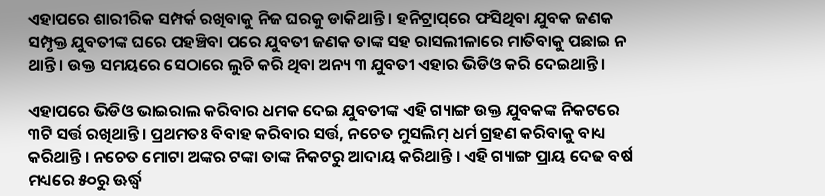ଏହାପରେ ଶାରୀରିକ ସମ୍ପର୍କ ରଖିବାକୁ ନିଜ ଘରକୁ ଡାକିଥାନ୍ତି । ହନିଟ୍ରାପ୍‌ରେ ଫସିଥିବା ଯୁବକ ଜଣକ ସମ୍ପୃକ୍ତ ଯୁବତୀଙ୍କ ଘରେ ପହଞ୍ଚିବା ପରେ ଯୁବତୀ ଜଣକ ତାଙ୍କ ସହ ରାସଲୀଳାରେ ମାତିବାକୁ ପଛାଇ ନ ଥାନ୍ତି । ଉକ୍ତ ସମୟରେ ସେଠାରେ ଲୁଚି କରି ଥିବା ଅନ୍ୟ ୩ ଯୁବତୀ ଏହାର ଭିଡିଓ କରି ଦେଇଥାନ୍ତି।

ଏହାପରେ ଭିଡିଓ ଭାଇରାଲ କରିବାର ଧମକ ଦେଇ ଯୁବତୀଙ୍କ ଏହି ଗ୍ୟାଙ୍ଗ ଉକ୍ତ ଯୁବକଙ୍କ ନିକଟରେ ୩ଟି ସର୍ତ୍ତ ରଖିଥାନ୍ତି। ପ୍ରଥମତଃ ବିବାହ କରିବାର ସର୍ତ୍ତ, ନଚେତ ମୁସଲିମ୍ ଧର୍ମ ଗ୍ରହଣ କରିବାକୁ ବାଧ୍ୟ କରିଥାନ୍ତି । ନଚେତ ମୋଟା ଅଙ୍କର ଟଙ୍କା ତାଙ୍କ ନିକଟରୁ ଆଦାୟ କରିଥାନ୍ତି । ଏହି ଗ୍ୟାଙ୍ଗ ପ୍ରାୟ ଦେଢ ବର୍ଷ ମଧ୍ୟରେ ୫୦ରୁ ଊର୍ଦ୍ଧ୍ୱ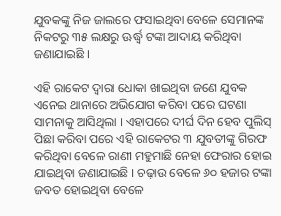ଯୁବକଙ୍କୁ ନିଜ ଜାଲରେ ଫସାଇଥିବା ବେଳେ ସେମାନଙ୍କ ନିକଟରୁ ୩୫ ଲକ୍ଷରୁ ଊର୍ଦ୍ଧ୍ୱ ଟଙ୍କା ଆଦାୟ କରିଥିବା ଜଣାଯାଇଛି ।

ଏହି ରାକେଟ ଦ୍ୱାରା ଧୋକା ଖାଇଥିବା ଜଣେ ଯୁବକ ଏନେଇ ଥାନାରେ ଅଭିଯୋଗ କରିବା ପରେ ଘଟଣା ସାମନାକୁ ଆସିଥିଲା । ଏହାପରେ ଦୀର୍ଘ ଦିନ ହେବ ପୁଲିସ୍‌ ପିଛା କରିବା ପରେ ଏହି ରାକେଟର ୩ ଯୁବତୀଙ୍କୁ ଗିରଫ କରିଥିବା ବେଳେ ରାଣୀ ମହୁମାଛି ନେହା ଫେରାର ହୋଇ ଯାଇଥିବା ଜଣାଯାଇଛି । ଚଢ଼ାଉ ବେଳେ ୬୦ ହଜାର ଟଙ୍କା ଜବତ ହୋଇଥିବା ବେଳେ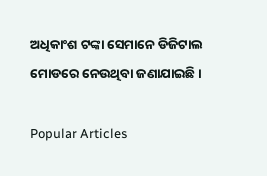ଅଧିକାଂଶ ଟଙ୍କା ସେମାନେ ଡିଜିଟାଲ ମୋଡରେ ନେଉଥିବା ଜଣାଯାଇଛି ।

Popular Articles